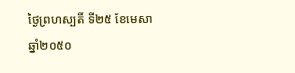ថ្ងៃព្រហស្បតិ៍ ទី២៥ ខែមេសា ឆ្នាំ២០៥០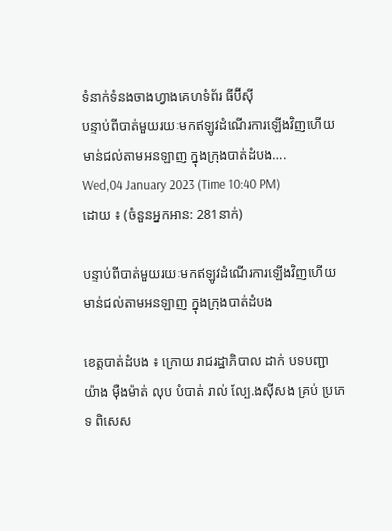ទំនាក់ទំនងចាងហ្វាងគេហទំព័រ ធីប៊ីស៊ី
បន្ទាប់ពីបាត់មួយរយៈមកឥឡូវដំណើរការឡើងវិញហើយ មាន់ជល់តាមអនឡាញ ក្នុងក្រុងបាត់ដំបង….
Wed,04 January 2023 (Time 10:40 PM)
ដោយ ៖ (ចំនួនអ្នកអាន: 281នាក់)

បន្ទាប់ពីបាត់មួយរយៈមកឥឡូវដំណើរការឡើងវិញហើយ មាន់ជល់តាមអនឡាញ ក្នុងក្រុងបាត់ដំបង

ខេត្តបាត់ដំបង ៖ ក្រោយ រាជរដ្ឋាភិបាល ដាក់ បទបញ្ជា យ៉ាង ម៉ឺងម៉ាត់ លុប បំបាត់ រាល់ ល្បែ.ងស៊ីសង គ្រប់ ប្រភេទ ពិសេស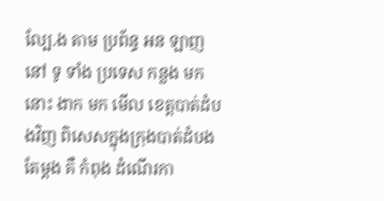ល្បែ.ង តាម ប្រព័ន្ធ អន ឡាញ នៅ ទូ ទាំង ប្រទេស កន្លង មក នោះ ងាក មក មើល ខេត្តបាត់ដំបងវិញ ពិសេសក្នុងក្រុងបាត់ដំបងតែម្តង គឺ កំពុង ដំណើរកា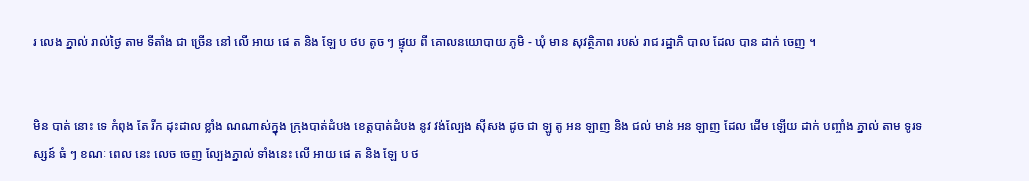រ លេង ភ្នាល់ រាល់ថ្ងៃ តាម ទីតាំង ជា ច្រើន នៅ លើ អាយ ផេ ត និង ឡែ ប ថប តូច ៗ ផ្ទុយ ពី គោលនយោបាយ ភូមិ - ឃុំ មាន សុវត្ថិភាព របស់ រាជ រដ្ឋាភិ បាល ដែល បាន ដាក់ ចេញ ។


មិន បាត់ នោះ ទេ កំពុង តែ រីក ដុះដាល ខ្លាំង ណណាស់ក្នុង ក្រុងបាត់ដំបង ខេត្តបាត់ដំបង នូវ វង់ល្បែង ស៊ីសង ដូច ជា ឡូ តូ អន ឡាញ និង ជល់ មាន់ អន ឡាញ ដែល ដើម ឡើយ ដាក់ បញ្ចាំង ភ្នាល់ តាម ទូរទស្សន៍ ធំ ៗ ខណៈ ពេល នេះ លេច ចេញ ល្បែងភ្នាល់ ទាំងនេះ លើ អាយ ផេ ត និង ឡែ ប ថ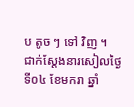ប តូច ៗ ទៅ វិញ ។
ជាក់ស្ដែងនារសៀលថ្ងៃទី០៤ ខែមករា ឆ្នាំ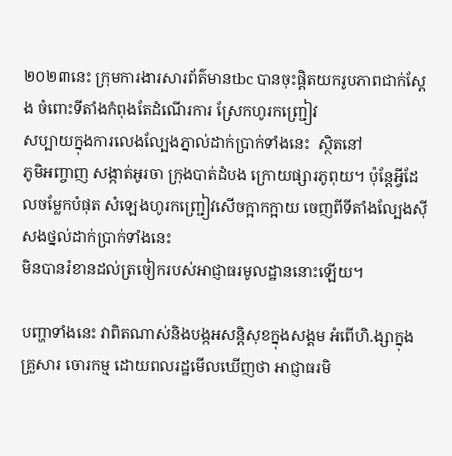២០២៣នេះ ក្រុមការងារសារព័ត៌មានtbc បានចុះផ្តិតយករូបភាពជាក់ស្ដែង ចំពោះទីតាំងកំពុងតែដំណើរការ ស្រែកហូរកញ្ជ្រៀវ
សប្បាយក្នុងការលេងល្បែងភ្នាល់ដាក់ប្រាក់ទាំងនេះ  ស្ថិតនៅ
ភូមិអញ្ចាញ សង្កាត់អូរចា ក្រុងបាត់ដំបង ក្រោយផ្សារភូពុយ។ ប៉ុន្តែអ្វីដែលចម្លែកបំផុត សំឡេងហូរកញ្ជ្រៀវសើចក្អាកក្អាយ ចេញពីទីតាំងល្បែងស៊ីសងថ្នល់ដាក់ប្រាក់ទាំងនេះ
មិនបានរំខានដល់ត្រចៀករបស់អាជ្ញាធរមូលដ្ឋាននោះឡើយ។

បញ្ហាទាំងនេះ វាពិតណាស់និងបង្កអសន្តិសុខក្នុងសង្គម អំពើហិ.ង្សាក្នុងគ្រួសារ ចោរកម្ម ដោយពលរដ្ឋមើលឃើញថា អាជ្ញាធរមិ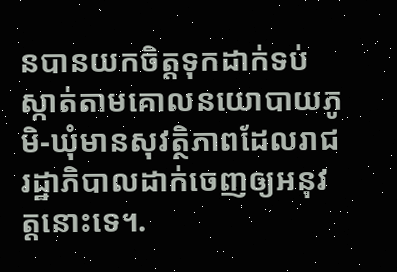នបានយកចិត្តទុកដាក់ទប់ស្កាត់តាមគោលនយោបាយភូមិ-ឃុំមានសុវត្ថិភាពដែលរាជរដ្ឋាភិបាលដាក់ចេញឲ្យអនុវត្តនោះទេ។.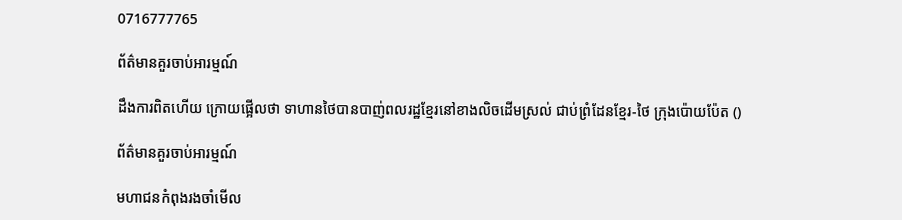0716777765

ព័ត៌មានគួរចាប់អារម្មណ៍

ដឹងការពិតហើយ ក្រោយផ្អើលថា ទាហានថៃបានបាញ់ពលរដ្ឋខ្មែរនៅខាងលិចដើមស្រល់ ជាប់ព្រំដែនខ្មែរ-ថៃ ក្រុងប៉ោយប៉ែត ()

ព័ត៌មានគួរចាប់អារម្មណ៍

មហាជនកំពុងរងចាំមើល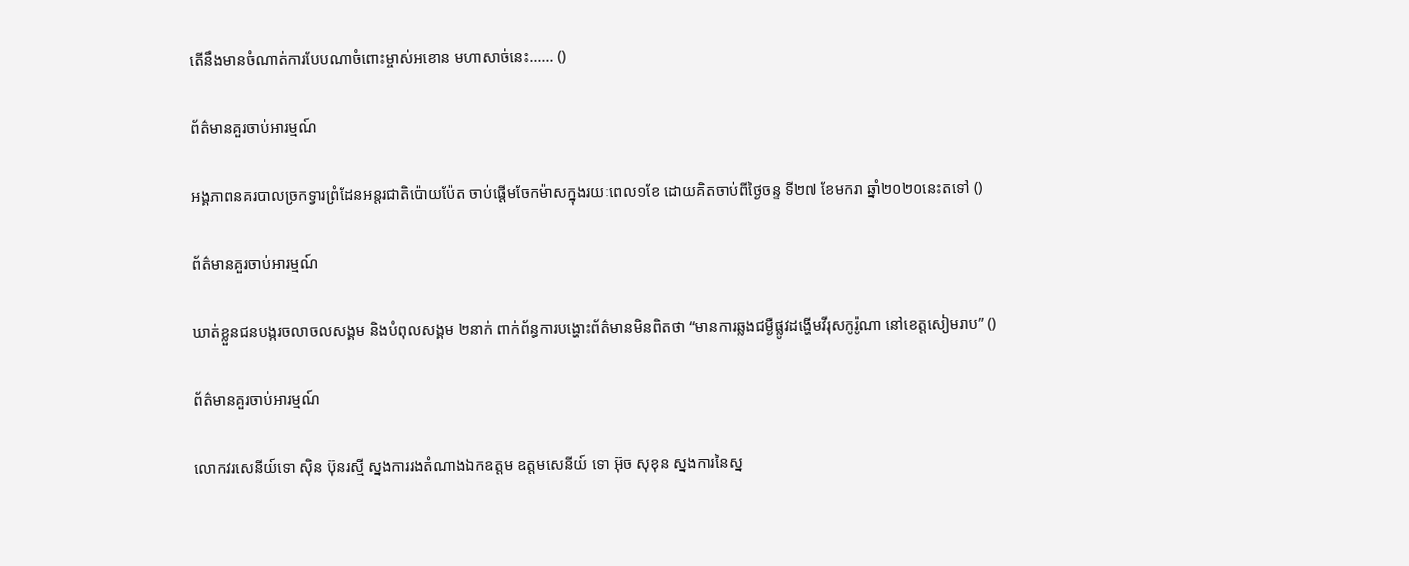តើនឹងមានចំណាត់ការបែបណាចំពោះម្ចាស់អខោន មហាសាច់នេះ...... ()

ព័ត៌មានគួរចាប់អារម្មណ៍

អង្គភាពនគរបាលច្រកទ្វារព្រំដែនអន្តរជាតិប៉ោយប៉ែត ចាប់ផ្តើមចែកម៉ាសក្នុងរយៈពេល១ខែ ដោយគិតចាប់ពីថ្ងៃចន្ទ ទី២៧ ខែមករា ឆ្នាំ២០២០នេះតទៅ ()

ព័ត៌មានគួរចាប់អារម្មណ៍

ឃាត់ខ្លួនជនបង្ករចលាចលសង្គម និងបំពុលសង្គម ២នាក់ ពាក់ព័ន្ធការបង្ហោះព័ត៌មានមិនពិតថា “មានការឆ្លងជម្ងឺផ្លូវដង្ហេីមវីរុសកូរ៉ូណា នៅខេត្តសៀមរាប” ()

ព័ត៌មានគួរចាប់អារម្មណ៍

លោកវរសេនីយ៍ទោ ស៊ិន ប៊ុនរស្មី ស្នងការរងតំណាងឯកឧត្តម ឧត្តមសេនីយ៍ ទោ អ៊ុច សុខុន ស្នងការនៃស្ន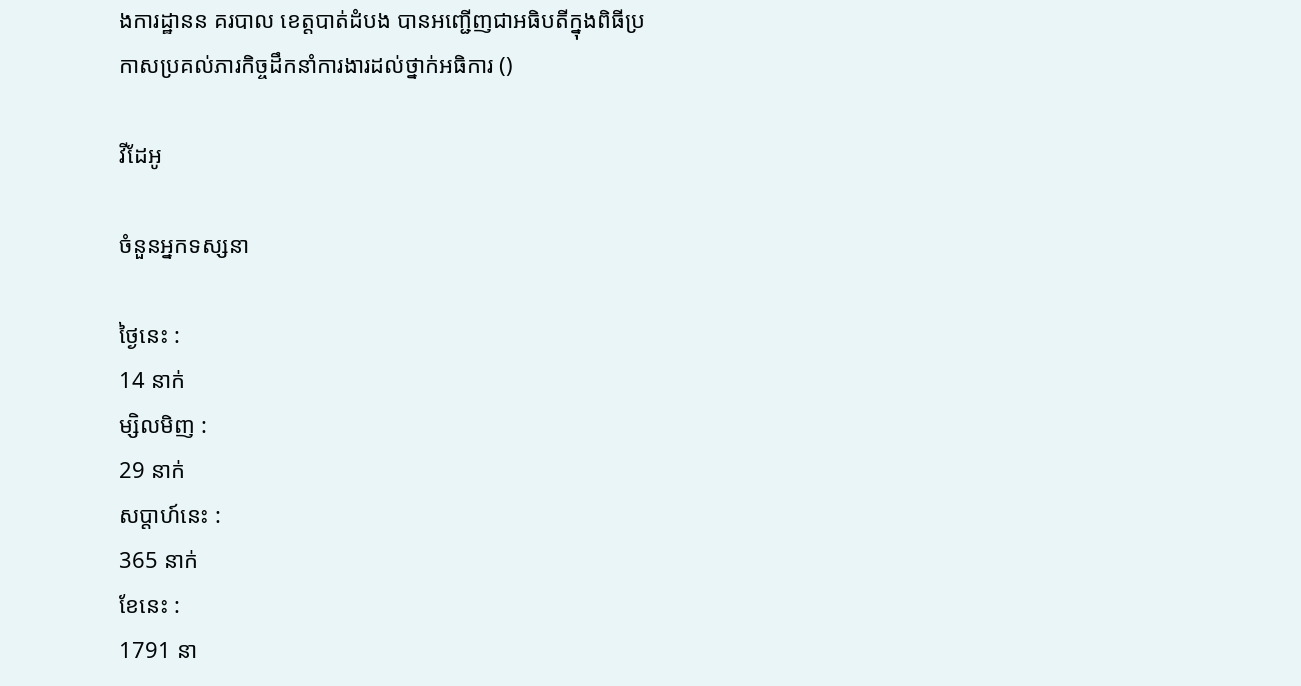ងការដ្ឋានន គរបាល ខេត្តបាត់ដំបង បានអញ្ជើញជាអធិបតីក្នុងពិធីប្រកាសប្រគល់ភារកិច្ចដឹកនាំការងារដល់ថ្នាក់អធិការ ()

វីដែអូ

ចំនួនអ្នកទស្សនា

ថ្ងៃនេះ :
14 នាក់
ម្សិលមិញ :
29 នាក់
សប្តាហ៍នេះ :
365 នាក់
ខែនេះ :
1791 នា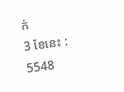ក់
3 ខែនេះ :
5548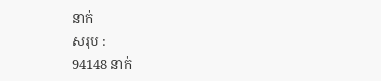នាក់
សរុប :
94148 នាក់